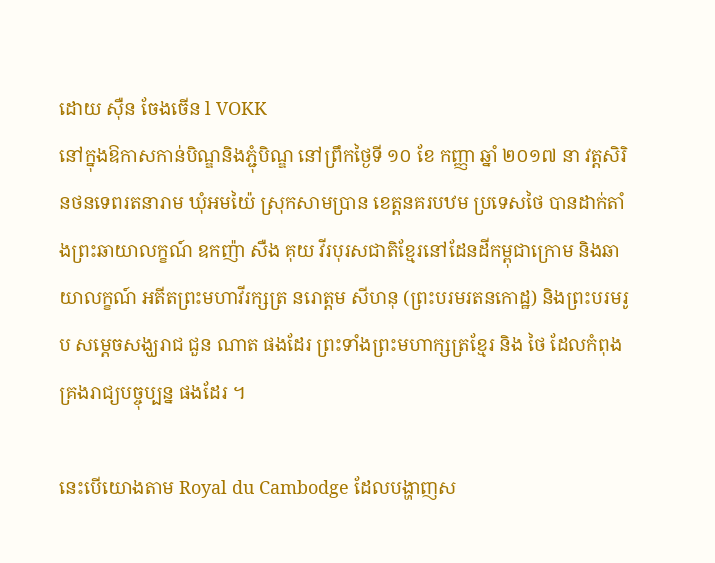ដោយ ស៊ឺន ចែងចើន l VOKK
នៅក្នុងឱកាសកាន់បិណ្ឌនិងភ្ជុំបិណ្ឌ នៅព្រឹកថ្ងៃទី ១០ ខែ កញ្ញា ឆ្នាំ ២០១៧ នា វត្តសិរិនថនទេពរតនារាម ឃុំអមយ៉ៃ ស្រុកសាមប្រាន ខេត្តនគរបឋម ប្រទេសថៃ បានដាក់តាំងព្រះឆាយាលក្ខណ៍ ឧកញ៉ា សឺង គុយ វីរបុរសជាតិខ្មែរនៅដែនដីកម្ពុជាក្រោម និងឆាយាលក្ខណ៍ អតីតព្រះមហាវីរក្សត្រ នរោត្ដម សីហនុ (ព្រះបរមរតនកោដ្ឋ) និងព្រះបរមរូប សម្តេចសង្ឃរាជ ជួន ណាត ផងដែរ ព្រះទាំងព្រះមហាក្សត្រខ្មែរ និង ថៃ ដែលកំពុងគ្រងរាជ្យបច្ចុប្បន្ន ផងដែរ ។

នេះបើយោងតាម Royal du Cambodge ដែលបង្ហាញស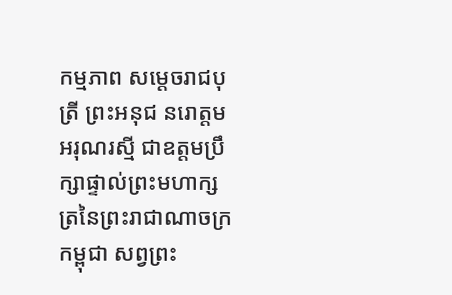កម្មភាព សម្តេចរាជបុត្រី ព្រះអនុជ នរោត្តម អរុណរស្មី ជាឧត្តមប្រឹក្សាផ្ទាល់ព្រះមហាក្សត្រនៃព្រះរាជាណាចក្រកម្ពុជា សព្វព្រះ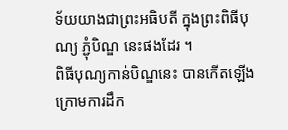ទ័យយាងជាព្រះអធិបតី ក្នុងព្រះពិធីបុណ្យ ភ្ជុំបិណ្ឌ នេះផងដែរ ។
ពិធីបុណ្យកាន់បិណ្ឌនេះ បានកើតឡើងក្រោមការដឹក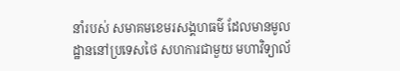នាំរបស់ សមាគមខេមរសង្គហធម៌ ដែលមានមូលដ្ឋាននៅប្រទេសថៃ សហការជាមួយ មហាវិទ្យាល័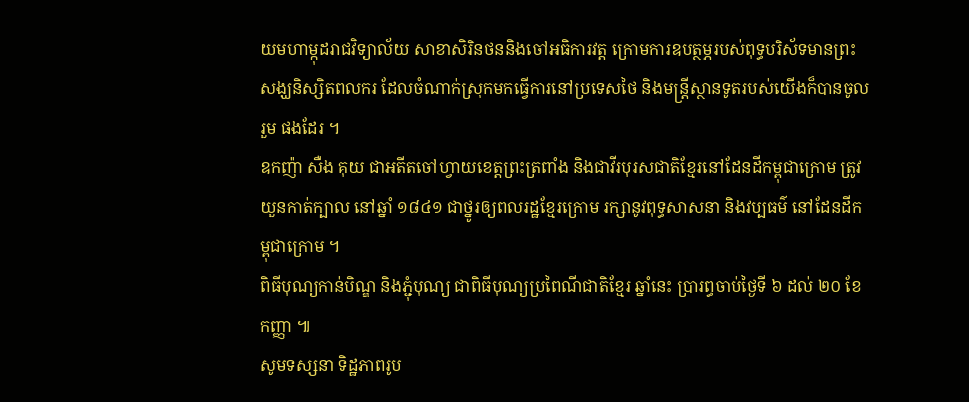យមហាម្កុដរាជវិទ្យាល័យ សាខាសិរិនថននិងចៅអធិការវត្ត ក្រោមការឧបត្ថម្ភរបស់ពុទ្ធបរិស័ទមានព្រះសង្ឃនិស្សិតពលករ ដែលចំណាក់ស្រុកមកធ្វើការនៅប្រទេសថៃ និងមន្ត្រីស្ថានទូតរបស់យើងក៏បានចូលរួម ផងដែរ ។
ឧកញ៉ា សឺង គុយ ជាអតីតចៅហ្វាយខេត្តព្រះត្រពាំង និងជាវីរបុរសជាតិខ្មែរនៅដែនដីកម្ពុជាក្រោម ត្រូវយួនកាត់ក្បាល នៅឆ្នាំ ១៨៤១ ជាថ្នូរឲ្យពលរដ្ឋខ្មែរក្រោម រក្សានូវពុទ្ធសាសនា និងវប្បធម៌ នៅដែនដីកម្ពុជាក្រោម ។
ពិធីបុណ្យកាន់បិណ្ឌ និងភ្ជុំបុណ្យ ជាពិធីបុណ្យប្រពៃណីជាតិខ្មែរ ឆ្នាំនេះ ប្រារព្ធចាប់ថ្ងៃទី ៦ ដល់ ២០ ខែកញ្ញា ៕
សូមទស្សនា ទិដ្ឋភាពរូប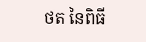ថត នៃពិធី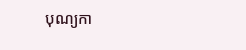បុណ្យកា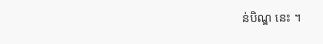ន់បិណ្ឌ នេះ ។